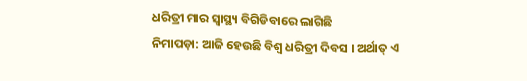ଧରିତ୍ରୀ ମାର ସ୍ଵାସ୍ଥ୍ୟ ବିଗିଡିବାରେ ଲାଗିଛି
ନିମାପଡ଼ା: ଆଜି ହେଉଛି ବିଶ୍ୱ ଧରିତ୍ରୀ ଦିବସ । ଅର୍ଥାତ୍ ଏ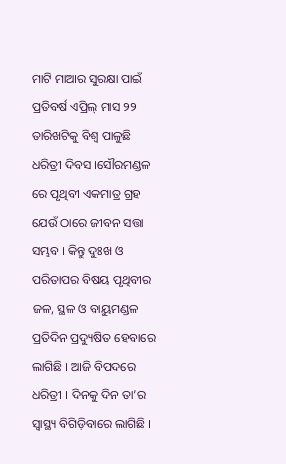ମାଟି ମାଆର ସୁରକ୍ଷା ପାଇଁ ପ୍ରତିବର୍ଷ ଏପ୍ରିଲ୍ ମାସ ୨୨ ତାରିଖଟିକୁ ବିଶ୍ୱ ପାଳୁଛି ଧରିତ୍ରୀ ଦିବସ ।ସୌରମଣ୍ଡଳ ରେ ପୃଥିବୀ ଏକମାତ୍ର ଗ୍ରହ ଯେଉଁ ଠାରେ ଜୀବନ ସତ୍ତା ସମ୍ଭବ । କିନ୍ତୁ ଦୁଃଖ ଓ ପରିତାପର ବିଷୟ ପୃଥିବୀର ଜଳ, ସ୍ଥଳ ଓ ବାୟୁମଣ୍ଡଳ ପ୍ରତିଦିନ ପ୍ରଦ୍ୟୁଷିତ ହେବାରେ ଲାଗିଛି । ଆଜି ବିପଦରେ ଧରିତ୍ରୀ । ଦିନକୁ ଦିନ ତା’ର ସ୍ୱାସ୍ଥ୍ୟ ବିଗିଡ଼ିବାରେ ଲାଗିଛି ।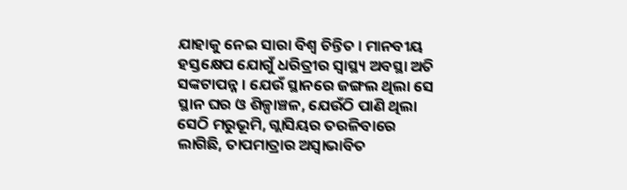ଯାହାକୁ ନେଇ ସାରା ବିଶ୍ୱ ଚିନ୍ତିତ । ମାନବୀୟ ହସ୍ତକ୍ଷେପ ଯୋଗୁଁ ଧରିତ୍ରୀର ସ୍ୱାସ୍ଥ୍ୟ ଅବସ୍ଥା ଅତି ସଙ୍କଟାପନ୍ନ । ଯେଉଁ ସ୍ଥାନରେ ଜଙ୍ଗଲ ଥିଲା ସେ ସ୍ଥାନ ଘର ଓ ଶିଳ୍ପାଞ୍ଚଳ, ଯେଉଁଠି ପାଣି ଥିଲା ସେଠି ମରୁଭୂମି, ଗ୍ଲାସିୟର ତରଳିବାରେ ଲାଗିଛି, ତାପମାତ୍ରାର ଅସ୍ୱାଭାବିତ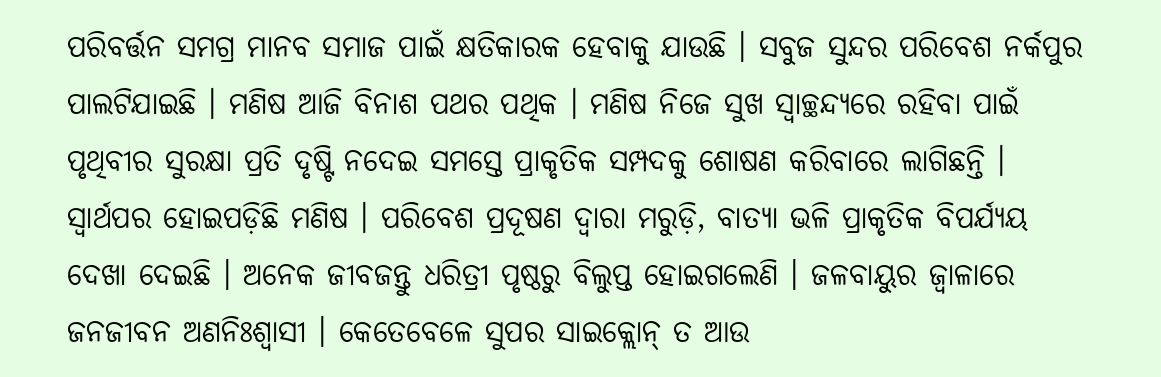ପରିବର୍ତ୍ତନ ସମଗ୍ର ମାନବ ସମାଜ ପାଇଁ କ୍ଷତିକାରକ ହେବାକୁ ଯାଉଛି । ସବୁଜ ସୁନ୍ଦର ପରିବେଶ ନର୍କପୁର ପାଲଟିଯାଇଛି । ମଣିଷ ଆଜି ବିନାଶ ପଥର ପଥିକ । ମଣିଷ ନିଜେ ସୁଖ ସ୍ୱାଚ୍ଛନ୍ଦ୍ୟରେ ରହିବା ପାଇଁ ପୃଥିବୀର ସୁରକ୍ଷା ପ୍ରତି ଦୃଷ୍ଟି ନଦେଇ ସମସ୍ତେ ପ୍ରାକୃତିକ ସମ୍ପଦକୁ ଶୋଷଣ କରିବାରେ ଲାଗିଛନ୍ତି । ସ୍ୱାର୍ଥପର ହୋଇପଡ଼ିଛି ମଣିଷ । ପରିବେଶ ପ୍ରଦୂଷଣ ଦ୍ୱାରା ମରୁଡ଼ି, ବାତ୍ୟା ଭଳି ପ୍ରାକୃତିକ ବିପର୍ଯ୍ୟୟ ଦେଖା ଦେଇଛି । ଅନେକ ଜୀବଜନ୍ତୁ ଧରିତ୍ରୀ ପୃଷ୍ଠରୁ ବିଲୁପ୍ତ ହୋଇଗଲେଣି । ଜଳବାୟୁର ଜ୍ୱାଳାରେ ଜନଜୀବନ ଅଣନିଃଶ୍ୱାସୀ । କେତେବେଳେ ସୁପର ସାଇକ୍ଲୋନ୍ ତ ଆଉ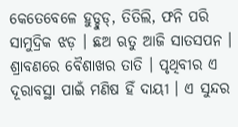କେତେବେଳେ ହୁଡ୍ହୁଡ୍, ତିତିଲି, ଫନି ପରି ସାମୁଦ୍ରିକ ଝଡ଼ । ଛଅ ଋତୁ ଆଜି ସାତସପନ । ଶ୍ରାବଣରେ ବୈଶାଖର ତାତି । ପୃଥିବୀର ଏ ଦୂରାବସ୍ଥା ପାଇଁ ମଣିଷ ହିଁ ଦାୟୀ । ଏ ସୁନ୍ଦର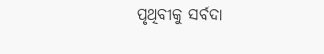ପୃଥିବୀକୁ ସର୍ବଦା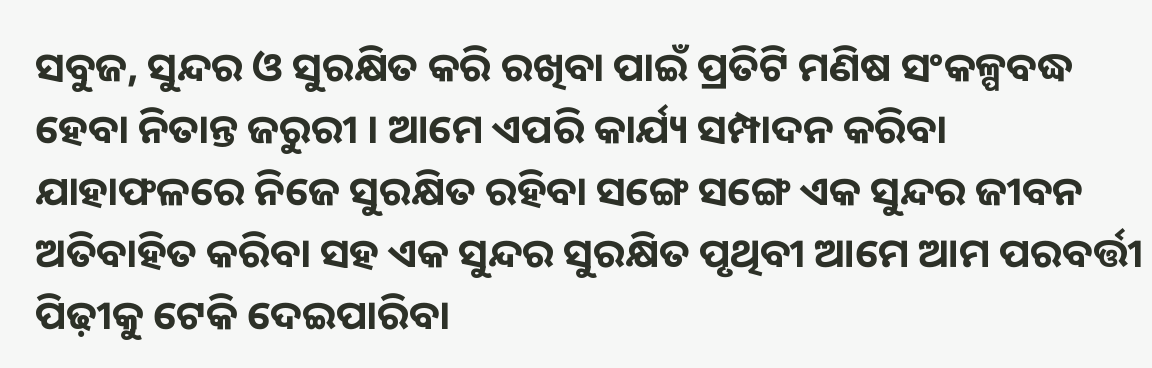ସବୁଜ, ସୁନ୍ଦର ଓ ସୁରକ୍ଷିତ କରି ରଖିବା ପାଇଁ ପ୍ରତିଟି ମଣିଷ ସଂକଳ୍ପବଦ୍ଧ ହେବା ନିତାନ୍ତ ଜରୁରୀ । ଆମେ ଏପରି କାର୍ଯ୍ୟ ସମ୍ପାଦନ କରିବା ଯାହାଫଳରେ ନିଜେ ସୁରକ୍ଷିତ ରହିବା ସଙ୍ଗେ ସଙ୍ଗେ ଏକ ସୁନ୍ଦର ଜୀବନ ଅତିବାହିତ କରିବା ସହ ଏକ ସୁନ୍ଦର ସୁରକ୍ଷିତ ପୃଥିବୀ ଆମେ ଆମ ପରବର୍ତ୍ତୀ ପିଢ଼ୀକୁ ଟେକି ଦେଇପାରିବା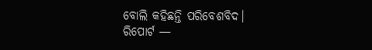ବୋଲି କହିଛନ୍ତି ପରିବେଶବିଦ।
ରିପୋର୍ଟ —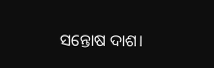ସନ୍ତୋଷ ଦାଶ।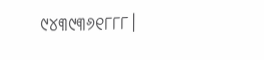୯୪୩୯୩୬୧୮୮୮।